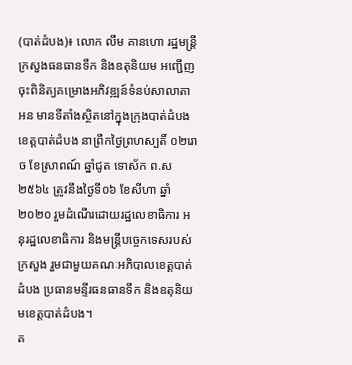(បាត់ដំបង)៖ លោក លឹម គានហោ រដ្ឋមន្ត្រីក្រសួងធនធានទឹក និងឧតុនិយម អញ្ជើញចុះពិនិត្យគម្រោងអភិវឌ្ឍន៍ទំនប់សាលាតាអន មានទីតាំងស្ថិតនៅក្នុងក្រុងបាត់ដំបង ខេត្តបាត់ដំបង នាព្រឹកថ្ងៃព្រហស្បតិ៍ ០២រោច ខែស្រាពណ៍ ឆ្នាំជូត ទោស័ក ព.ស ២៥៦៤ ត្រូវនឹងថ្ងៃទី០៦ ខែសីហា ឆ្នាំ២០២០ រួមដំណើរដោយរដ្ឋលេខាធិការ អនុរដ្ឋលេខាធិការ និងមន្រ្តីបច្ចេកទេសរបស់ក្រសួង រួមជាមួយគណៈអភិបាលខេត្តបាត់ដំបង ប្រធានមន្ទីរធនធានទឹក និងឧតុនិយមខេត្តបាត់ដំបង។
គ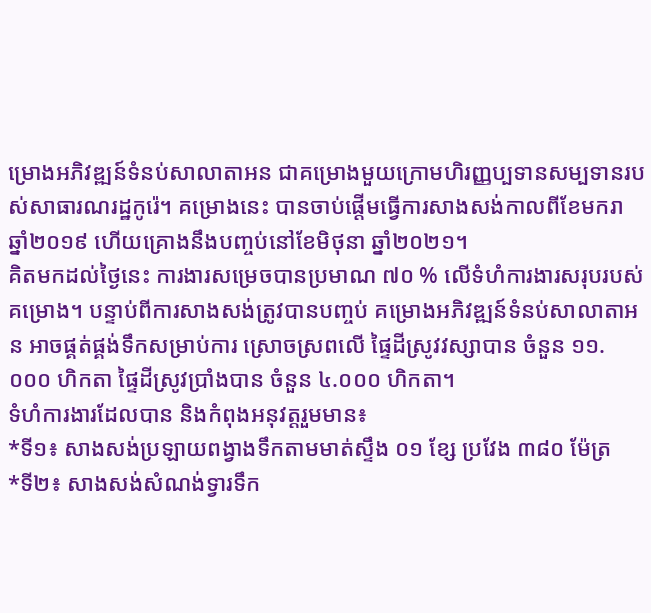ម្រោងអភិវឌ្ឍន៍ទំនប់សាលាតាអន ជាគម្រោងមួយក្រោមហិរញ្ញប្បទានសម្បទានរបស់សាធារណរដ្ឋកូរ៉េ។ គម្រោងនេះ បានចាប់ផ្តើមធ្វើការសាងសង់កាលពីខែមករា ឆ្នាំ២០១៩ ហើយគ្រោងនឹងបញ្ចប់នៅខែមិថុនា ឆ្នាំ២០២១។
គិតមកដល់ថ្ងៃនេះ ការងារសម្រេចបានប្រមាណ ៧០ % លើទំហំការងារសរុបរបស់គម្រោង។ បន្ទាប់ពីការសាងសង់ត្រូវបានបញ្ចប់ គម្រោងអភិវឌ្ឍន៍ទំនប់សាលាតាអន អាចផ្គត់ផ្គង់ទឹកសម្រាប់ការ ស្រោចស្រពលើ ផ្ទៃដីស្រូវវស្សាបាន ចំនួន ១១.០០០ ហិកតា ផ្ទៃដីស្រូវប្រាំងបាន ចំនួន ៤.០០០ ហិកតា។
ទំហំការងារដែលបាន និងកំពុងអនុវត្តរួមមាន៖
*ទី១៖ សាងសង់ប្រឡាយពង្វាងទឹកតាមមាត់ស្ទឹង ០១ ខ្សែ ប្រវែង ៣៨០ ម៉ែត្រ
*ទី២៖ សាងសង់សំណង់ទ្វារទឹក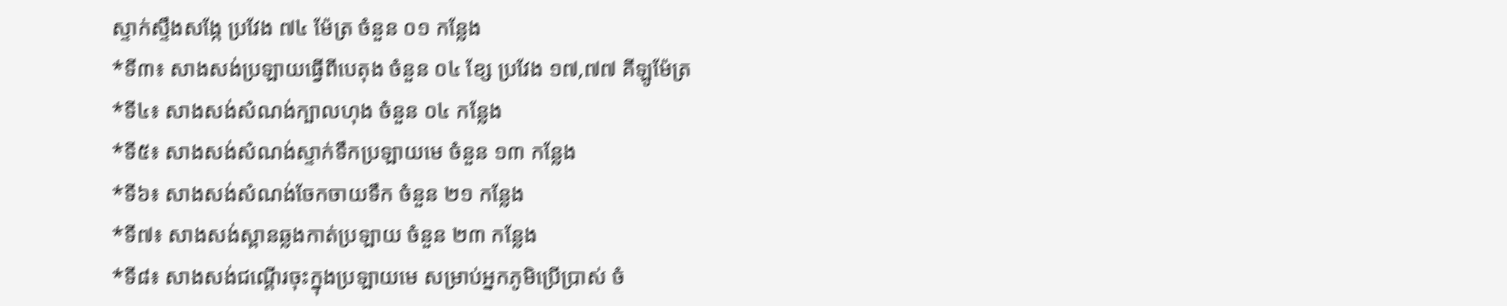ស្ទាក់ស្ទឹងសង្កែ ប្រវែង ៧៤ ម៉ែត្រ ចំនួន ០១ កន្លែង
*ទី៣៖ សាងសង់ប្រឡាយធ្វើពីបេតុង ចំនួន ០៤ ខ្សែ ប្រវែង ១៧,៧៧ គីឡូម៉ែត្រ
*ទី៤៖ សាងសង់សំណង់ក្បាលហុង ចំនួន ០៤ កន្លែង
*ទី៥៖ សាងសង់សំណង់ស្ទាក់ទឹកប្រឡាយមេ ចំនួន ១៣ កន្លែង
*ទី៦៖ សាងសង់សំណង់ចែកចាយទឹក ចំនួន ២១ កន្លែង
*ទី៧៖ សាងសង់ស្ពានឆ្លងកាត់ប្រឡាយ ចំនួន ២៣ កន្លែង
*ទី៨៖ សាងសង់ជណ្តើរចុះក្នុងប្រឡាយមេ សម្រាប់អ្នកភូមិប្រើប្រាស់ ចំ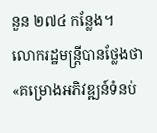នួន ២៧៤ កន្លែង។
លោករដ្ឋមន្ត្រីបានថ្លែងថា «គម្រោងអភិវឌ្ឍន៍ទំនប់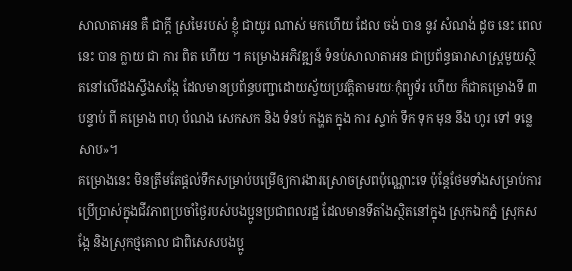សាលាតាអន គឺ ជាក្តី ស្រមៃរបស់ ខ្ញុំ ជាយូរ ណាស់ មកហើយ ដែល ចង់ បាន នូវ សំណង់ ដូច នេះ ពេល នេះ បាន ក្លាយ ជា ការ ពិត ហើយ ។ គម្រោងអភិវឌ្ឍន៍ ទំនប់សាលាតាអន ជាប្រព័ន្ធធារាសាស្រ្តមួយស្ថិតនៅលើដងស្ទឹងសង្កែ ដែលមានប្រព័ន្ធបញ្ជាដោយស្វ័យប្រវត្តិតាមរយៈកុំព្យូទ័រ ហើយ ក៏ជាគម្រោងទី ៣ បន្ទាប់ ពី គម្រោង ពហុ បំណង សេកសក និង ទំនប់ កង្ហត ក្នុង ការ ស្ទាក់ ទឹក ទុក មុន នឹង ហូរ ទៅ ទន្លេ សាប»។
គម្រោងនេះ មិនត្រឹមតែផ្តល់ទឹកសម្រាប់បម្រើឲ្យការងារស្រោចស្រពប៉ុណ្ណោះទេ ប៉ុន្តែថែមទាំងសម្រាប់ការប្រើប្រាស់ក្នុងជីវភាពប្រចាំថ្ងៃរបស់បងប្អូនប្រជាពលរដ្ឋ ដែលមានទីតាំងស្ថិតនៅក្នុង ស្រុកឯកភ្នំ ស្រុកសង្កែ និងស្រុកថ្មគោល ជាពិសេសបងប្អូ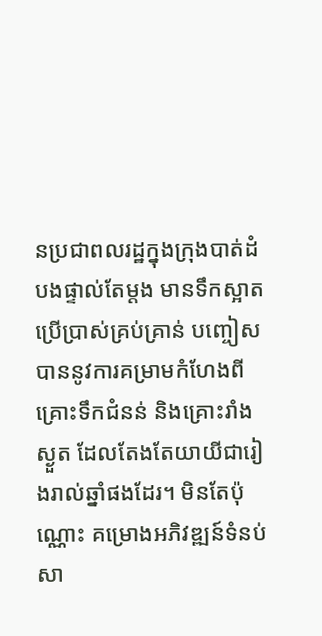នប្រជាពលរដ្ឋក្នុងក្រុងបាត់ដំបងផ្ទាល់តែម្តង មានទឹកស្អាតប្រើប្រាស់គ្រប់គ្រាន់ បញ្ចៀសបាននូវការគម្រាមកំហែងពីគ្រោះទឹកជំនន់ និងគ្រោះរាំងស្ងួត ដែលតែងតែយាយីជារៀងរាល់ឆ្នាំផងដែរ។ មិនតែប៉ុណ្ណោះ គម្រោងអភិវឌ្ឍន៍ទំនប់សា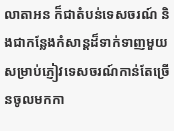លាតាអន ក៏ជាតំបន់ទេសចរណ៍ និងជាកន្លែងកំសាន្តដ៏ទាក់ទាញមួយ សម្រាប់ភ្ញៀវទេសចរណ៍កាន់តែច្រើនចូលមកកា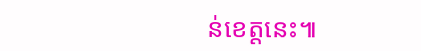ន់ខេត្តនេះ៕